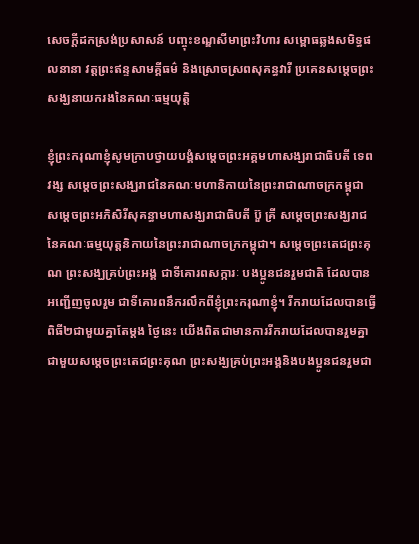សេចក្តីដកស្រង់ប្រសាសន៍ បញ្ចុះខណ្ឌសីមាព្រះវិហារ សម្ពោធឆ្លងសមិទ្ធផលនានា វត្តព្រះឥន្ទសាមគ្គីធម៌ និងស្រោចស្រពសុគន្ធវារី ប្រគេនសម្តេចព្រះសង្ឃនាយករងនៃគណៈធម្មយុត្តិ

ខ្ញុំព្រះករុណាខ្ញុំសូមក្រាបថ្វាយបង្គំសម្ដេចព្រះអគ្គមហាសង្ឃរាជាធិបតី ទេព វង្ស សម្ដេចព្រះសង្ឃរាជនៃគណៈមហានិកាយនៃព្រះរាជាណាចក្រកម្ពុជា សម្ដេចព្រះអភិសិរីសុគន្ធាមហាសង្ឃរាជាធិបតី ប៊ួ គ្រី សម្ដេចព្រះសង្ឃរាជនៃគណៈធម្មយុត្តនិកាយនៃព្រះរាជាណាចក្រកម្ពុជា។ សម្ដេចព្រះតេជព្រះគុណ ព្រះសង្ឃគ្រប់ព្រះអង្គ ជាទីគោរពសក្ការៈ បងប្អូនជនរួមជាតិ ដែលបានអញ្ជើញចូលរួម ជាទីគោរពនឹករលឹកពីខ្ញុំព្រះករុណាខ្ញុំ។ រីករាយដែលបានធ្វើពិធី២ជាមួយគ្នាតែម្ដង ថ្ងៃនេះ យើងពិតជាមានការរីករាយដែលបានរួមគ្នាជាមួយសម្ដេចព្រះតេជព្រះគុណ ព្រះសង្ឃគ្រប់ព្រះអង្គនិងបងប្អូនជនរួមជា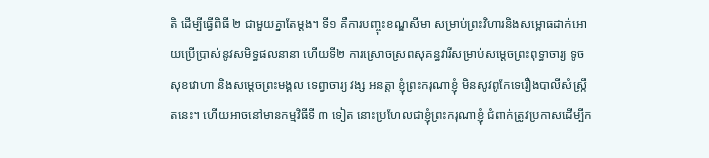តិ ដើម្បីធ្វើពិធី ២ ជាមួយគ្នាតែម្ដង។ ទី១ គឺការបញ្ចុះខណ្ឌសីមា សម្រាប់ព្រះវិហារនិងសម្ពោធដាក់អោយប្រើប្រាស់នូវសមិទ្ធផលនានា ហើយទី២ ការស្រោចស្រពសុគន្ធវារីសម្រាប់សម្ដេចព្រះពុទ្ធាចារ្យ ទូច សុខវោហា និងសម្ដេចព្រះមង្គល ទេព្វាចារ្យ វង្ស អនត្តា ខ្ញុំព្រះករុណាខ្ញុំ មិនសូវពូកែទេរឿងបាលីសំស្ក្រឹតនេះ។ ហើយអាចនៅមានកម្មវិធីទី ៣ ទៀត នោះប្រហែលជាខ្ញុំព្រះករុណាខ្ញុំ ជំពាក់ត្រូវប្រកាសដើម្បីក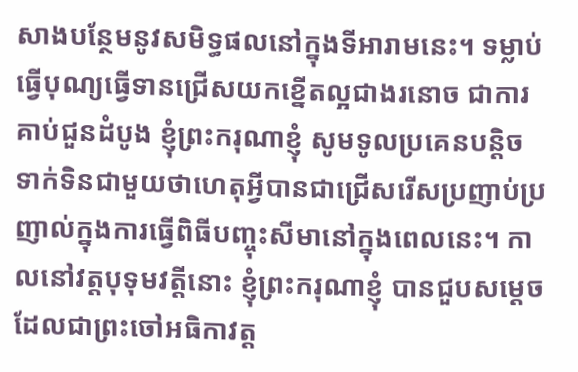សាងបន្ថែមនូវសមិទ្ធផលនៅក្នុងទីអារាមនេះ។ ទម្លាប់ធ្វើបុណ្យធ្វើទានជ្រើសយកខ្នើតល្អជាងរនោច ជាការគាប់ជួនដំបូង ខ្ញុំព្រះករុណាខ្ញុំ សូមទូលប្រគេនបន្តិច ទាក់ទិនជាមួយថាហេតុអ្វីបានជាជ្រើសរើសប្រញាប់ប្រញាល់ក្នុងការធ្វើពិធីបញ្ចុះសីមានៅក្នុងពេលនេះ។ កាលនៅវត្តបុទុមវត្តីនោះ ខ្ញុំព្រះករុណាខ្ញុំ បានជួបសម្ដេចដែលជាព្រះចៅអធិកាវត្ត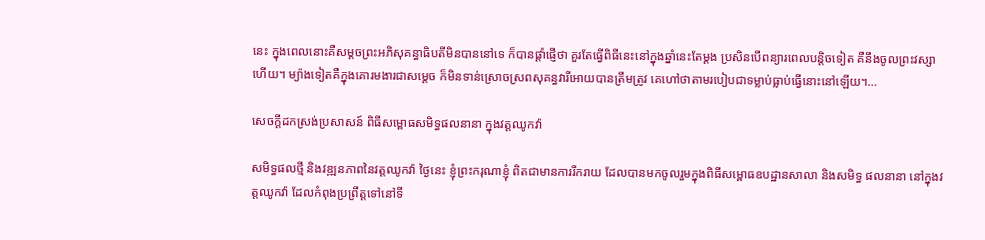នេះ ក្នុងពេលនោះគឺសម្ដចព្រះអភិសុគន្ធាធិបតីមិនបាននៅទេ ក៏បានផ្ដាំផ្ញើថា គួរតែធ្វើពិធីនេះនៅក្នុងឆ្នាំនេះតែម្ដង ប្រសិនបើពន្យារពេលបន្តិចទៀត គឺនឹងចូលព្រះវស្សាហើយ។ ម្យ៉ាងទៀតគឺក្នុងគោរមងារជាសម្ដេច ក៏មិនទាន់ស្រោចស្រពសុគន្ធវារីអោយបានត្រឹមត្រូវ គេហៅថាតាមរបៀបជាទម្លាប់ធ្លាប់ធ្វើនោះនៅឡើយ។…

សេចក្តីដកស្រង់ប្រសាសន៍ ពិធីសម្ពោធសមិទ្ធផលនានា ក្នុងវត្តឈូកវ៉ា

សមិទ្ធផលថ្មី និងវឌ្ឍនភាពនៃវត្តឈូកវ៉ា ថ្ងៃនេះ ខ្ញុំព្រះករុណាខ្ញុំ ពិតជាមានការរីករាយ ដែលបានមកចូលរួមក្នុងពិធីសម្ពោធឧបដ្ឋានសាលា និងសមិទ្ធ ផលនានា នៅក្នុងវត្តឈូកវ៉ា ដែលកំពុងប្រព្រឹត្តទៅនៅទី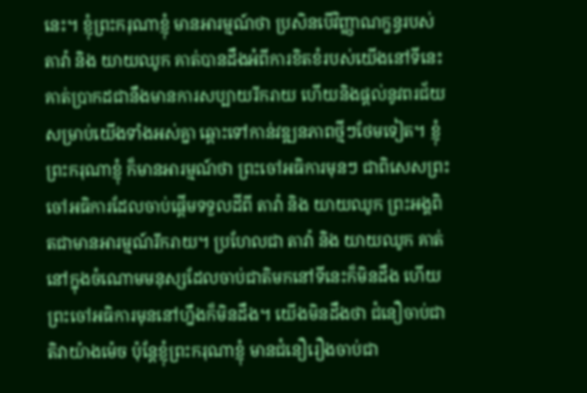នេះ។ ខ្ញុំព្រះករុណាខ្ញុំ មានអារម្មណ៍ថា ប្រសិនបើវិញ្ញាណក្ខន្ធរបស់ តាវ៉ា និង យាយឈូក គាត់បានដឹងអំពីការខិតខំរបស់យើងនៅទីនេះ គាត់ប្រាកដជានឹងមានការសប្បាយរីករាយ ហើយនិងផ្ដល់នូវពរជ័យសម្រាប់យើងទាំងអស់គ្នា ឆ្ពោះទៅកាន់វឌ្ឍនភាពថ្មីៗថែមទៀត។ ខ្ញុំព្រះករុណាខ្ញុំ ក៏មានអារម្មណ៍ថា ព្រះចៅអធិការមុនៗ ជាពិសេសព្រះចៅអធិការដែលចាប់ផ្ដើមទទួលដីពី តាវ៉ា និង យាយឈូក ព្រះអង្គពិតជាមានអារម្មណ៍រីករាយ។ ប្រហែលជា តាវ៉ា និង យាយឈូក គាត់នៅក្នុងចំណោមមនុស្សដែលចាប់ជាតិមកនៅទីនេះក៏មិនដឹង ហើយព្រះចៅអធិការមុននៅហ្នឹងក៏មិនដឹង។ យើងមិនដឹងថា ជំនឿចាប់ជាតិវាយ៉ាងម៉េច ប៉ុន្តែខ្ញុំព្រះករុណាខ្ញុំ មានជំនឿរឿងចាប់ជា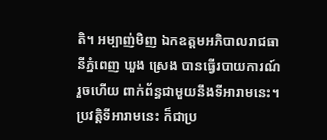តិ។ អម្បាញ់មិញ ឯកឧត្តមអភិបាលរាជធានីភ្នំពេញ ឃួង ស្រេង បានធ្វើរបាយការណ៍រួចហើយ ពាក់ព័ន្ធជាមួយនឹងទីអារាមនេះ។ ប្រវត្តិទីអារាមនេះ ក៏ជាប្រ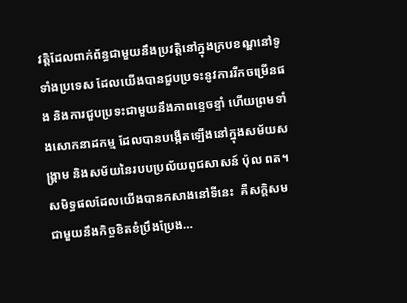វត្តិដែលពាក់ព័ន្ធជាមួយនឹងប្រវត្តិនៅក្នុងក្របខណ្ឌនៅទូទាំងប្រទេស ដែលយើងបានជួបប្រទះនូវការរីកចម្រើនផង និងការជួបប្រទះជាមួយនឹងភាពខ្ទេចខ្ទាំ ហើយព្រមទាំងសោកនាដកម្ម ដែលបានបង្កើតឡើងនៅក្នុងសម័យសង្រ្គាម និងសម័យនៃរបបប្រល័យពូជសាសន៍ ប៉ុល ពត។ សមិទ្ធផលដែលយើងបានកសាងនៅទីនេះ  គឺសក្តិសមជាមួយនឹងកិច្ចខិតខំប្រឹងប្រែង…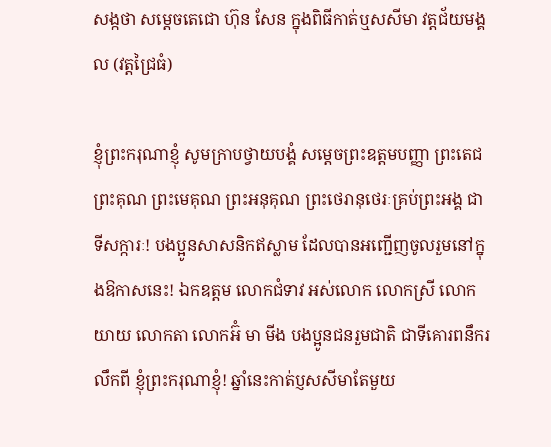សង្កថា សម្តេចតេជោ ហ៊ុន សែន ក្នុងពិធីកាត់ឬសសីមា វត្តជ័យមង្គល (វត្តជ្រៃធំ)

ខ្ញុំព្រះករុណាខ្ញុំ សូមក្រាបថ្វាយបង្គំ សម្តេចព្រះឧត្តមបញ្ញា ព្រះតេជព្រះគុណ ព្រះមេគុណ ព្រះអនុគុណ ព្រះថេរានុថេរៈគ្រប់ព្រះអង្គ ជាទីសក្ការៈ! បងប្អូនសាសនិកឥស្លាម ដែលបានអញ្ជើញចូលរួមនៅក្នុងឱកាសនេះ! ឯកឧត្តម លោកជំទាវ អស់លោក លោកស្រី លោកយាយ លោកតា លោកអ៊ំ មា មីង បងប្អូនជនរួមជាតិ ជាទីគោរពនឹករលឹកពី ខ្ញុំព្រះករុណាខ្ញុំ! ឆ្នាំនេះកាត់ប្ញសសីមាតែមួយ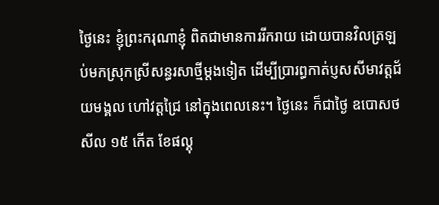ថ្ងៃនេះ ខ្ញុំព្រះករុណាខ្ញុំ ពិតជាមានការរីករាយ ដោយបានវិលត្រឡប់មកស្រុកស្រីសន្ធរសាថ្មីម្តងទៀត ដើម្បីប្រារព្ធកាត់ប្ញសសីមាវត្តជ័យមង្គល ហៅវត្តជ្រៃ នៅក្នុងពេលនេះ។ ថ្ងៃនេះ ក៏ជាថ្ងៃ ឧបោសថសីល ១៥ កើត ខែផល្គុ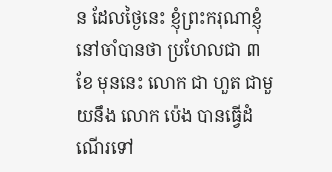ន ដែលថ្ងៃនេះ ខ្ញុំព្រះករុណាខ្ញុំ នៅចាំបានថា ប្រហែលជា ៣ ខែ មុននេះ លោក ជា ហួត ជាមួយនឹង លោក ប៉េង បានធ្វើដំណើរទៅ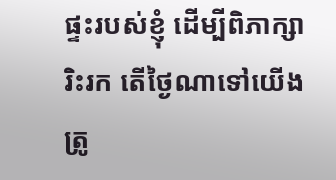ផ្ទះរបស់ខ្ញុំ ដើម្បីពិភាក្សារិះរក តើថ្ងៃណាទៅយើង ត្រូ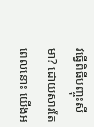វធ្វើពិធីបញ្ចុះសីមា? ដោយសារតែពេលនោះ យើងអ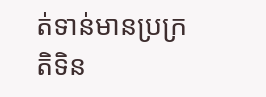ត់ទាន់មានប្រក្រតិទិន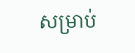សម្រាប់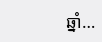ឆ្នាំ…